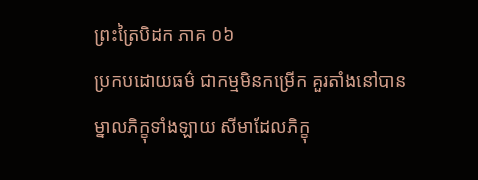ព្រះត្រៃបិដក ភាគ ០៦
ប្រកបដោយធម៌ ជាកម្មមិនកម្រើក គួរតាំងនៅបាន ម្នាលភិក្ខុទាំងឡាយ សីមាដែលភិក្ខុ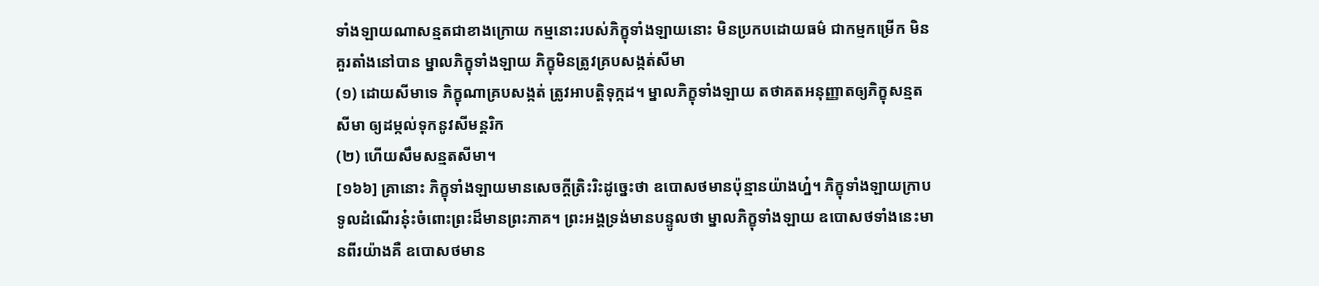ទាំងឡាយណាសន្មតជាខាងក្រោយ កម្មនោះរបស់ភិក្ខុទាំងឡាយនោះ មិនប្រកបដោយធម៌ ជាកម្មកម្រើក មិនគួរតាំងនៅបាន ម្នាលភិក្ខុទាំងឡាយ ភិក្ខុមិនត្រូវគ្របសង្កត់សីមា
(១) ដោយសីមាទេ ភិក្ខុណាគ្របសង្កត់ ត្រូវអាបត្តិទុក្កដ។ ម្នាលភិក្ខុទាំងឡាយ តថាគតអនុញ្ញាតឲ្យភិក្ខុសន្មតសីមា ឲ្យដម្កល់ទុកនូវសីមន្តរិក
(២) ហើយសឹមសន្មតសីមា។
[១៦៦] គ្រានោះ ភិក្ខុទាំងឡាយមានសេចក្តីត្រិះរិះដូច្នេះថា ឧបោសថមានប៉ុន្មានយ៉ាងហ្ន៎។ ភិក្ខុទាំងឡាយក្រាបទូលដំណើរនុ៎ះចំពោះព្រះដ៏មានព្រះភាគ។ ព្រះអង្គទ្រង់មានបន្ទូលថា ម្នាលភិក្ខុទាំងឡាយ ឧបោសថទាំងនេះមានពីរយ៉ាងគឺ ឧបោសថមាន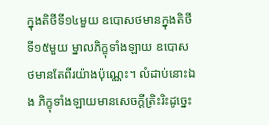ក្នុងតិថីទី១៤មួយ ឧបោសថមានក្នុងតិថីទី១៥មួយ ម្នាលភិក្ខុទាំងឡាយ ឧបោសថមានតែពីរយ៉ាងប៉ុណ្ណេះ។ លំដាប់នោះឯង ភិក្ខុទាំងឡាយមានសេចក្តីត្រិះរិះដូច្នេះ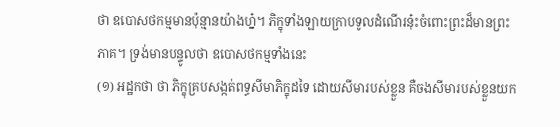ថា ឧបោសថកម្មមានប៉ុន្មានយ៉ាងហ្ន៎។ ភិក្ខុទាំងឡាយក្រាបទូលដំណើរនុ៎ះចំពោះព្រះដ៏មានព្រះភាគ។ ទ្រង់មានបន្ទូលថា ឧបោសថកម្មទាំងនេះ
(១) អដ្ឋកថា ថា ភិក្ខុគ្របសង្កត់ពទ្ធសីមាភិក្ខុដទៃ ដោយសីមារបស់ខ្លួន គឺចងសីមារបស់ខ្លួនយក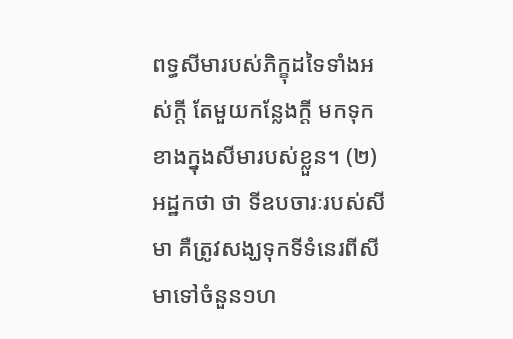ពទ្ធសីមារបស់ភិក្ខុដទៃទាំងអស់ក្តី តែមួយកន្លែងក្តី មកទុកខាងក្នុងសីមារបស់ខ្លួន។ (២) អដ្ឋកថា ថា ទីឧបចារៈរបស់សីមា គឺត្រូវសង្ឃទុកទីទំនេរពីសីមាទៅចំនួន១ហ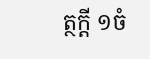ត្ថក្តី ១ចំ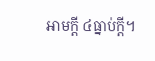អាមក្តី ៤ធ្នាប់ក្តី។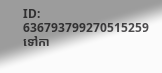ID: 636793799270515259
ទៅកា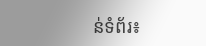ន់ទំព័រ៖